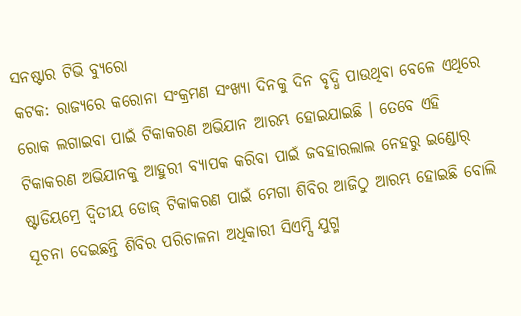ସନଷ୍ଟାର ଟିଭି ବ୍ୟୁରୋ
କଟକ: ରାଜ୍ୟରେ କରୋନା ସଂକ୍ରମଣ ସଂଖ୍ୟା ଦିନକୁ ଦିନ ବୃଦ୍ଧି ପାଉଥିବା ବେଳେ ଏଥିରେ ରୋକ ଲଗାଇବା ପାଇଁ ଟିକାକରଣ ଅଭିଯାନ ଆରମ୍ଭ ହୋଇଯାଇଛି । ତେବେ ଏହି ଟିକାକରଣ ଅଭିଯାନକୁ ଆହୁରୀ ବ୍ୟାପକ କରିବା ପାଇଁ ଜବହାରଲାଲ ନେହରୁ ଇଣ୍ଡୋର୍ ଷ୍ଟାଡିୟମ୍ରେ ଦ୍ୱିତୀୟ ଡୋଜ୍ ଟିକାକରଣ ପାଇଁ ମେଗା ଶିବିର ଆଜିଠୁ ଆରମ୍ଭ ହୋଇଛି ବୋଲି ସୂଚନା ଦେଇଛନ୍ତି ଶିବିର ପରିଚାଳନା ଅଧିକାରୀ ସିଏମ୍ସି ଯୁଗ୍ମ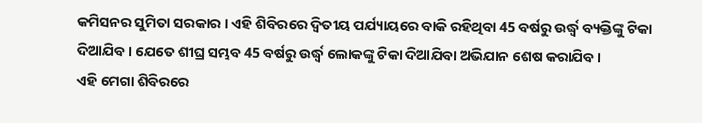କମିସନର ସୁମିତା ସରକାର । ଏହି ଶିବିରରେ ଦ୍ୱିତୀୟ ପର୍ଯ୍ୟାୟରେ ବାକି ରହିଥିବା 45 ବର୍ଷରୁ ଉର୍ଦ୍ଧ୍ୱ ବ୍ୟକ୍ତିଙ୍କୁ ଟିକା ଦିଆଯିବ । ଯେତେ ଶୀଘ୍ର ସମ୍ଭବ 45 ବର୍ଷରୁ ଉର୍ଦ୍ଧ୍ୱ ଲୋକଙ୍କୁ ଟିକା ଦିଆଯିବା ଅଭିଯାନ ଶେଷ କରାଯିବ ।
ଏହି ମେଗା ଶିବିରରେ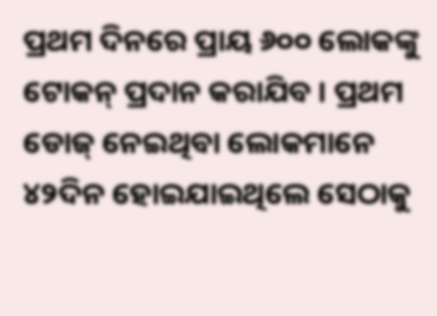ପ୍ରଥମ ଦିନରେ ପ୍ରାୟ ୬୦୦ ଲୋକଙ୍କୁ ଟୋକନ୍ ପ୍ରଦାନ କରାଯିବ । ପ୍ରଥମ ଡୋଜ୍ ନେଇଥିବା ଲୋକମାନେ ୪୨ଦିନ ହୋଇଯାଇଥିଲେ ସେଠାକୁ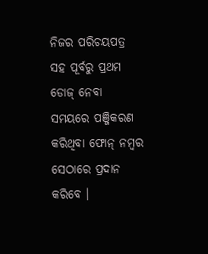ନିଜର ପରିଚୟପତ୍ର ସହ ପୂର୍ବରୁ ପ୍ରଥମ ଡୋଜ୍ ନେବା ସମୟରେ ପଞ୍ଜିକରଣ କରିଥିବା ଫୋନ୍ ନମ୍ବର ସେଠାରେ ପ୍ରଦାନ କରିବେ ।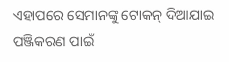ଏହାପରେ ସେମାନଙ୍କୁ ଟୋକନ୍ ଦିଆଯାଇ ପଞ୍ଜିକରଣ ପାଇଁ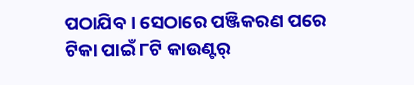ପଠାଯିବ । ସେଠାରେ ପଞ୍ଜିକରଣ ପରେ ଟିକା ପାଇଁ ୮ଟି କାଉଣ୍ଟର୍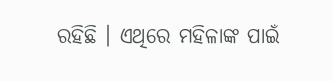ରହିଛି । ଏଥିରେ ମହିଳାଙ୍କ ପାଇଁ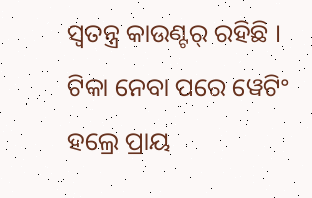ସ୍ୱତନ୍ତ୍ର କାଉଣ୍ଟର୍ ରହିଛି । ଟିକା ନେବା ପରେ ୱେଟିଂ ହଲ୍ରେ ପ୍ରାୟ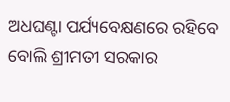ଅଧଘଣ୍ଟା ପର୍ଯ୍ୟବେକ୍ଷଣରେ ରହିବେ ବୋଲି ଶ୍ରୀମତୀ ସରକାର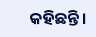କହିଛନ୍ତି ।